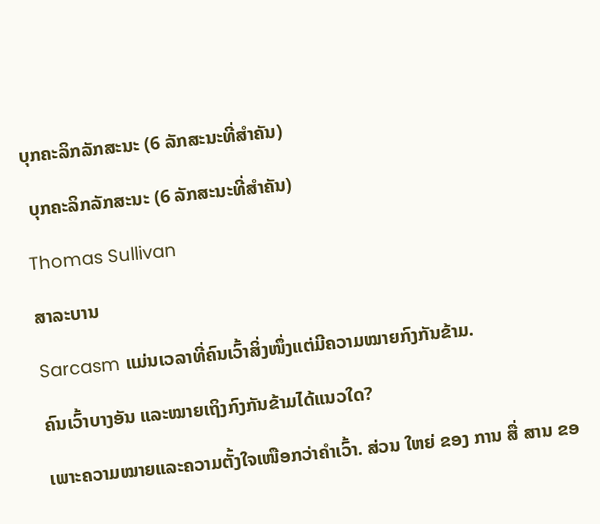ບຸກຄະລິກລັກສະນະ (6 ລັກສະນະທີ່ສໍາຄັນ)

 ບຸກຄະລິກລັກສະນະ (6 ລັກສະນະທີ່ສໍາຄັນ)

Thomas Sullivan

ສາລະບານ

Sarcasm ແມ່ນເວລາທີ່ຄົນເວົ້າສິ່ງໜຶ່ງແຕ່ມີຄວາມໝາຍກົງກັນຂ້າມ.

ຄົນເວົ້າບາງອັນ ແລະໝາຍເຖິງກົງກັນຂ້າມໄດ້ແນວໃດ?

ເພາະຄວາມໝາຍແລະຄວາມຕັ້ງໃຈເໜືອກວ່າຄຳເວົ້າ. ສ່ວນ ໃຫຍ່ ຂອງ ການ ສື່ ສານ ຂອ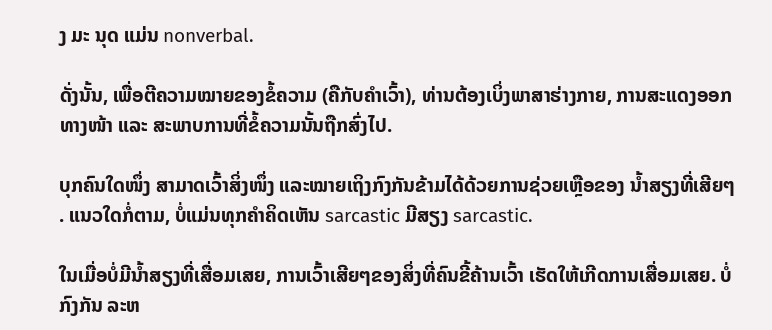ງ ມະ ນຸດ ແມ່ນ nonverbal.

ດັ່ງນັ້ນ, ເພື່ອຕີຄວາມໝາຍຂອງຂໍ້ຄວາມ (ຄືກັບຄຳເວົ້າ), ທ່ານຕ້ອງເບິ່ງພາສາຮ່າງກາຍ, ການສະແດງອອກທາງໜ້າ ແລະ ສະພາບການທີ່ຂໍ້ຄວາມນັ້ນຖືກສົ່ງໄປ.

ບຸກຄົນໃດໜຶ່ງ ສາມາດເວົ້າສິ່ງໜຶ່ງ ແລະໝາຍເຖິງກົງກັນຂ້າມໄດ້ດ້ວຍການຊ່ວຍເຫຼືອຂອງ ນ້ຳສຽງທີ່ເສີຍໆ . ແນວໃດກໍ່ຕາມ, ບໍ່ແມ່ນທຸກຄໍາຄິດເຫັນ sarcastic ມີສຽງ sarcastic.

ໃນເມື່ອບໍ່ມີນ້ຳສຽງທີ່ເສື່ອມເສຍ, ການເວົ້າເສີຍໆຂອງສິ່ງທີ່ຄົນຂີ້ຄ້ານເວົ້າ ເຮັດໃຫ້ເກີດການເສື່ອມເສຍ. ບໍ່ກົງກັນ ລະຫ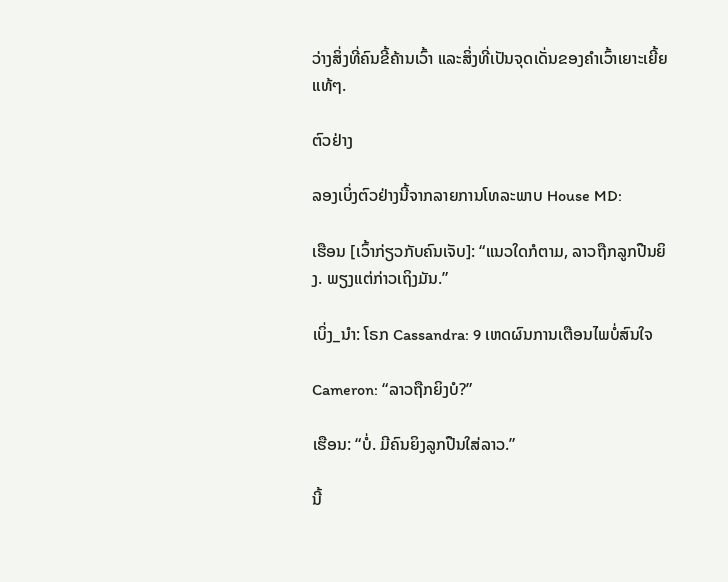ວ່າງສິ່ງທີ່ຄົນຂີ້ຄ້ານເວົ້າ ແລະສິ່ງທີ່ເປັນຈຸດເດັ່ນຂອງຄຳເວົ້າເຍາະເຍີ້ຍແທ້ໆ.

ຕົວຢ່າງ

ລອງເບິ່ງຕົວຢ່າງນີ້ຈາກລາຍການໂທລະພາບ House MD:

ເຮືອນ [ເວົ້າກ່ຽວກັບຄົນເຈັບ]: “ແນວໃດກໍຕາມ, ລາວຖືກລູກປືນຍິງ. ພຽງແຕ່ກ່າວເຖິງມັນ.”

ເບິ່ງ_ນຳ: ໂຣກ Cassandra: 9 ເຫດຜົນການເຕືອນໄພບໍ່ສົນໃຈ

Cameron: “ລາວຖືກຍິງບໍ?”

ເຮືອນ: “ບໍ່. ມີຄົນຍິງລູກປືນໃສ່ລາວ.”

ນີ້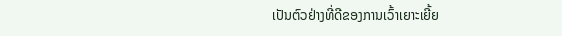ເປັນຕົວຢ່າງທີ່ດີຂອງການເວົ້າເຍາະເຍີ້ຍ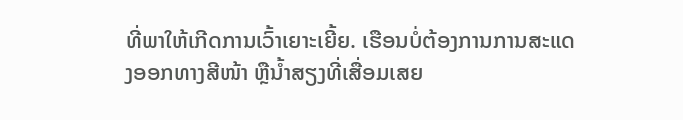ທີ່ພາໃຫ້ເກີດການເວົ້າເຍາະເຍີ້ຍ. ເຮືອນບໍ່ຕ້ອງການການສະແດງອອກທາງສີໜ້າ ຫຼືນ້ຳສຽງທີ່ເສື່ອມເສຍ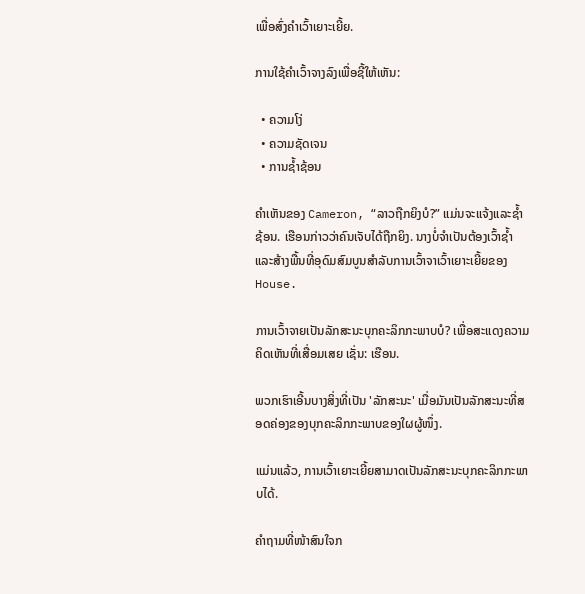ເພື່ອສົ່ງຄຳເວົ້າເຍາະເຍີ້ຍ.

ການໃຊ້ຄຳເວົ້າຈາງລົງເພື່ອຊີ້ໃຫ້ເຫັນ:

  • ຄວາມໂງ່
  • ຄວາມຊັດເຈນ
  • ການຊໍ້າຊ້ອນ

ຄຳເຫັນຂອງ Cameron, “ລາວຖືກຍິງບໍ?” ແມ່ນຈະແຈ້ງແລະຊ້ຳຊ້ອນ. ເຮືອນກ່າວວ່າຄົນເຈັບໄດ້ຖືກຍິງ. ນາງບໍ່ຈຳເປັນຕ້ອງເວົ້າຊ້ຳ ແລະສ້າງພື້ນທີ່ອຸດົມສົມບູນສຳລັບການເວົ້າຈາເວົ້າເຍາະເຍີ້ຍຂອງ House.

ການເວົ້າຈາຍເປັນລັກສະນະບຸກຄະລິກກະພາບບໍ? ເພື່ອສະແດງຄວາມຄິດເຫັນທີ່ເສື່ອມເສຍ ເຊັ່ນ: ເຮືອນ.

ພວກເຮົາເອີ້ນບາງສິ່ງທີ່ເປັນ 'ລັກສະນະ' ເມື່ອມັນເປັນລັກສະນະທີ່ສອດຄ່ອງຂອງບຸກຄະລິກກະພາບຂອງໃຜຜູ້ໜຶ່ງ.

ແມ່ນແລ້ວ, ການເວົ້າເຍາະເຍີ້ຍສາມາດເປັນລັກສະນະບຸກຄະລິກກະພາບໄດ້.

ຄຳຖາມທີ່ໜ້າສົນໃຈກ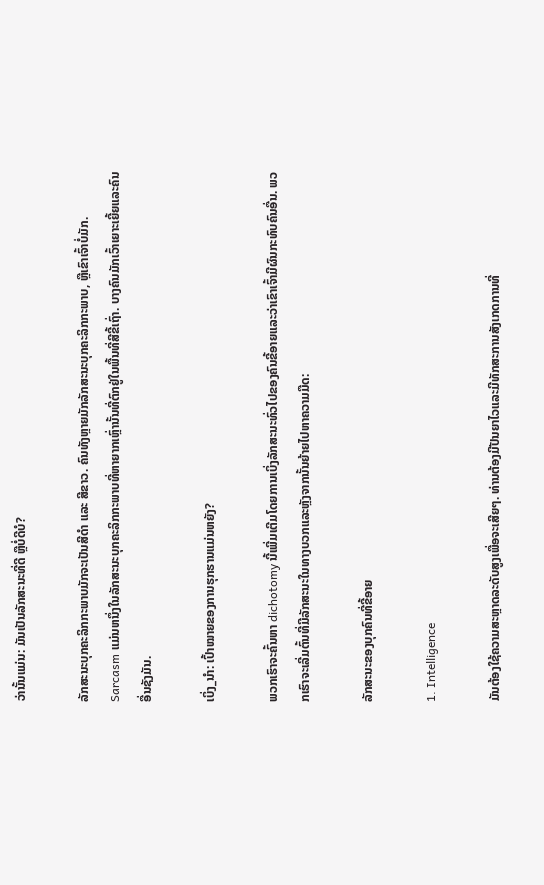ວ່ານັ້ນແມ່ນ: ມັນເປັນລັກສະນະທີ່ດີ ຫຼືບໍ່ດີບໍ?

ລັກສະນະບຸກຄະລິກກະພາບມັກຈະເປັນສີດຳ ແລະ ສີຂາວ. ຄົນທັງຫຼາຍມັກລັກສະນະບຸກຄະລິກກະພາບ, ຫຼືເຂົາເຈົ້າບໍ່ມັກ. Sarcasm ແມ່ນຫນຶ່ງໃນລັກສະນະບຸກຄະລິກກະພາບທີ່ຫາຍາກເຫຼົ່ານັ້ນທີ່ຕົກຢູ່ໃນພື້ນທີ່ສີຂີ້ເຖົ່າ. ບາງຄົນມັກເວົ້າເຍາະເຍີ້ຍແລະຄົນອື່ນຊັງມັນ.

ເບິ່ງ_ນຳ: ເປົ້າໝາຍຂອງການຮຸກຮານແມ່ນຫຍັງ?

ພວກເຮົາຈະຄົ້ນຫາ dichotomy ນີ້ເພີ່ມເຕີມໂດຍການເບິ່ງລັກສະນະທົ່ວໄປຂອງຄົນຂີ້ອາຍແລະວ່າເຂົາເຈົ້າມີຜົນກະທົບຄົນອື່ນ. ພວກເຮົາຈະເລີ່ມຕົ້ນທີ່ມີລັກສະນະໃນທາງບວກແລະຫຼັງຈາກນັ້ນຍ້າຍໄປຫາຄວາມມືດ:

ລັກສະນະຂອງບຸກຄົນທີ່ຂີ້ອາຍ

1. Intelligence

ມັນຕ້ອງໃຊ້ຄວາມສະຫຼາດລະດັບສູງເພື່ອຈະເສີຍໆ. ທ່ານຕ້ອງມີປັນຍາໄວແລະມີທັກສະການສັງເກດການທີ່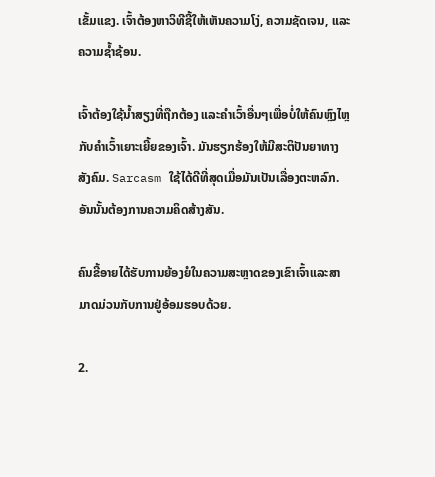ເຂັ້ມແຂງ. ເຈົ້າຕ້ອງຫາວິທີຊີ້ໃຫ້ເຫັນຄວາມໂງ່, ຄວາມຊັດເຈນ, ແລະຄວາມຊ້ຳຊ້ອນ.

ເຈົ້າຕ້ອງໃຊ້ນໍ້າສຽງທີ່ຖືກຕ້ອງ ແລະຄຳເວົ້າອື່ນໆເພື່ອບໍ່ໃຫ້ຄົນຫຼົງໄຫຼກັບຄຳເວົ້າເຍາະເຍີ້ຍຂອງເຈົ້າ. ມັນຮຽກຮ້ອງໃຫ້ມີສະຕິປັນຍາທາງສັງຄົມ. Sarcasm ໃຊ້ໄດ້ດີທີ່ສຸດເມື່ອມັນເປັນເລື່ອງຕະຫລົກ. ອັນນັ້ນຕ້ອງການຄວາມຄິດສ້າງສັນ.

ຄົນຂີ້ອາຍໄດ້ຮັບການຍ້ອງຍໍໃນຄວາມສະຫຼາດຂອງເຂົາເຈົ້າແລະສາມາດມ່ວນກັບການຢູ່ອ້ອມຮອບດ້ວຍ.

2.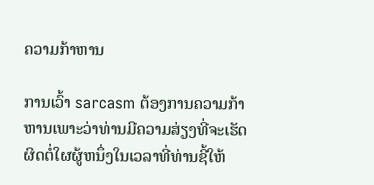ຄວາມກ້າຫານ

ການເວົ້າ sarcasm ຕ້ອງການຄວາມກ້າຫານເພາະວ່າທ່ານມີຄວາມສ່ຽງທີ່ຈະເຮັດຜິດຕໍ່ໃຜຜູ້ຫນຶ່ງໃນເວລາທີ່ທ່ານຊີ້ໃຫ້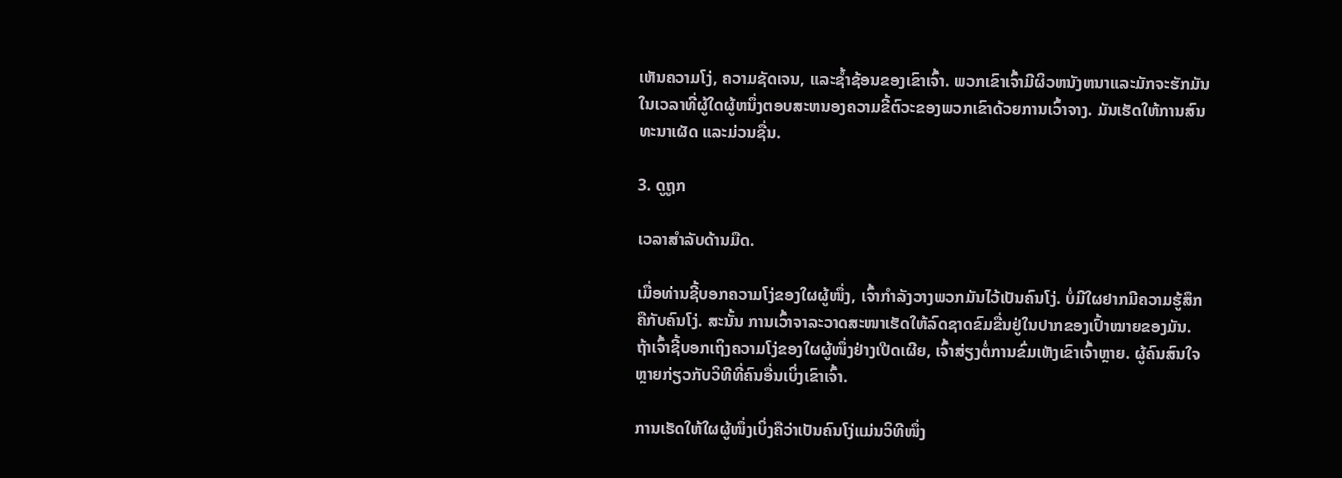ເຫັນຄວາມໂງ່, ຄວາມຊັດເຈນ, ແລະຊ້ຳຊ້ອນຂອງເຂົາເຈົ້າ. ພວກເຂົາເຈົ້າມີຜິວຫນັງຫນາແລະມັກຈະຮັກມັນໃນເວລາທີ່ຜູ້ໃດຜູ້ຫນຶ່ງຕອບສະຫນອງຄວາມຂີ້ຕົວະຂອງພວກເຂົາດ້ວຍການເວົ້າຈາງ. ມັນເຮັດໃຫ້ການສົນທະນາເຜັດ ແລະມ່ວນຊື່ນ.

3. ດູຖູກ

ເວລາສຳລັບດ້ານມືດ.

ເມື່ອທ່ານຊີ້ບອກຄວາມໂງ່ຂອງໃຜຜູ້ໜຶ່ງ, ເຈົ້າກຳລັງວາງພວກມັນໄວ້ເປັນຄົນໂງ່. ບໍ່ມີໃຜຢາກມີຄວາມຮູ້ສຶກຄືກັບຄົນໂງ່. ສະນັ້ນ ການເວົ້າຈາລະວາດສະໜາເຮັດໃຫ້ລົດຊາດຂົມຂື່ນຢູ່ໃນປາກຂອງເປົ້າໝາຍຂອງມັນ. ຖ້າເຈົ້າຊີ້ບອກເຖິງຄວາມໂງ່ຂອງໃຜຜູ້ໜຶ່ງຢ່າງເປີດເຜີຍ, ເຈົ້າສ່ຽງຕໍ່ການຂົ່ມເຫັງເຂົາເຈົ້າຫຼາຍ. ຜູ້ຄົນສົນໃຈຫຼາຍກ່ຽວກັບວິທີທີ່ຄົນອື່ນເບິ່ງເຂົາເຈົ້າ.

ການເຮັດໃຫ້ໃຜຜູ້ໜຶ່ງເບິ່ງຄືວ່າເປັນຄົນໂງ່ແມ່ນວິທີໜຶ່ງ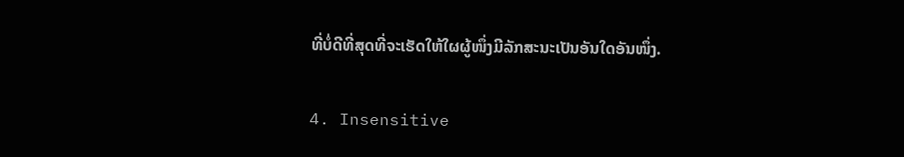ທີ່ບໍ່ດີທີ່ສຸດທີ່ຈະເຮັດໃຫ້ໃຜຜູ້ໜຶ່ງມີລັກສະນະເປັນອັນໃດອັນໜຶ່ງ.

4. Insensitive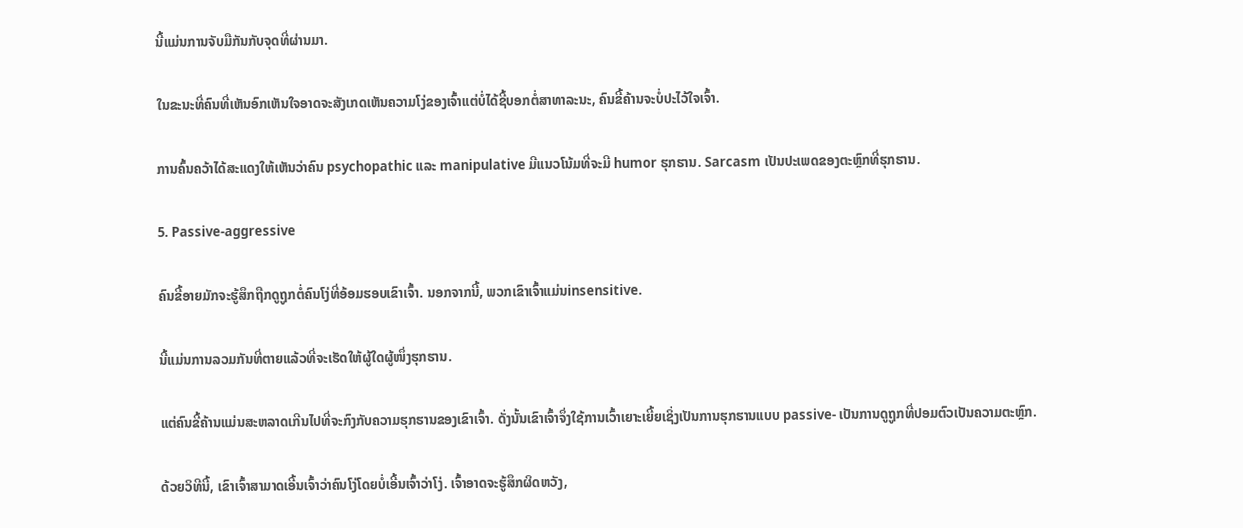ນີ້ແມ່ນການຈັບມືກັນກັບຈຸດທີ່ຜ່ານມາ.

ໃນຂະນະທີ່ຄົນທີ່ເຫັນອົກເຫັນໃຈອາດຈະສັງເກດເຫັນຄວາມໂງ່ຂອງເຈົ້າແຕ່ບໍ່ໄດ້ຊີ້ບອກຕໍ່ສາທາລະນະ, ຄົນຂີ້ຄ້ານຈະບໍ່ປະໄວ້ໃຈເຈົ້າ.

ການຄົ້ນຄວ້າໄດ້ສະແດງໃຫ້ເຫັນວ່າຄົນ psychopathic ແລະ manipulative ມີແນວໂນ້ມທີ່ຈະມີ humor ຮຸກຮານ. Sarcasm ເປັນປະເພດຂອງຕະຫຼົກທີ່ຮຸກຮານ.

5. Passive-aggressive

ຄົນຂີ້ອາຍມັກຈະຮູ້ສຶກຖືກດູຖູກຕໍ່ຄົນໂງ່ທີ່ອ້ອມຮອບເຂົາເຈົ້າ. ນອກຈາກນີ້, ພວກເຂົາເຈົ້າແມ່ນinsensitive.

ນີ້ແມ່ນການລວມກັນທີ່ຕາຍແລ້ວທີ່ຈະເຮັດໃຫ້ຜູ້ໃດຜູ້ໜຶ່ງຮຸກຮານ.

ແຕ່ຄົນຂີ້ຄ້ານແມ່ນສະຫລາດເກີນໄປທີ່ຈະກົງກັບຄວາມຮຸກຮານຂອງເຂົາເຈົ້າ. ດັ່ງນັ້ນເຂົາເຈົ້າຈຶ່ງໃຊ້ການເວົ້າເຍາະເຍີ້ຍເຊິ່ງເປັນການຮຸກຮານແບບ passive- ເປັນການດູຖູກທີ່ປອມຕົວເປັນຄວາມຕະຫຼົກ.

ດ້ວຍວິທີນີ້, ເຂົາເຈົ້າສາມາດເອີ້ນເຈົ້າວ່າຄົນໂງ່ໂດຍບໍ່ເອີ້ນເຈົ້າວ່າໂງ່. ເຈົ້າອາດຈະຮູ້ສຶກຜິດຫວັງ,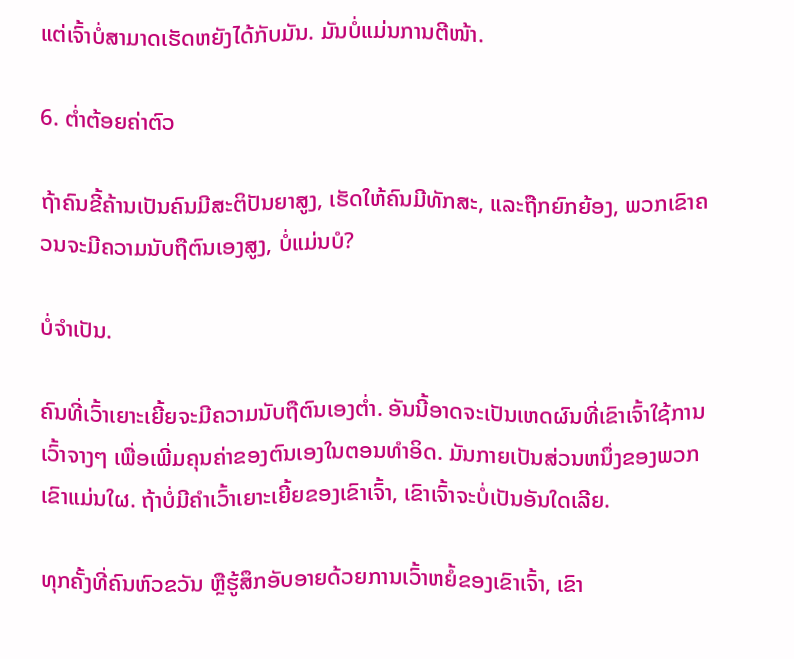ແຕ່ເຈົ້າບໍ່ສາມາດເຮັດຫຍັງໄດ້ກັບມັນ. ມັນບໍ່ແມ່ນການຕີໜ້າ.

6. ຕໍ່າຕ້ອຍຄ່າຕົວ

ຖ້າຄົນຂີ້ຄ້ານເປັນຄົນມີສະຕິປັນຍາສູງ, ເຮັດໃຫ້ຄົນມີທັກສະ, ແລະຖືກຍົກຍ້ອງ, ພວກເຂົາຄວນຈະມີຄວາມນັບຖືຕົນເອງສູງ, ບໍ່ແມ່ນບໍ?

ບໍ່ຈຳເປັນ.

ຄົນທີ່ເວົ້າເຍາະເຍີ້ຍຈະມີຄວາມນັບຖືຕົນເອງຕໍ່າ. ອັນນີ້ອາດຈະເປັນເຫດຜົນທີ່ເຂົາເຈົ້າໃຊ້ການເວົ້າຈາງໆ ເພື່ອເພີ່ມຄຸນຄ່າຂອງຕົນເອງໃນຕອນທໍາອິດ. ມັນກາຍເປັນສ່ວນຫນຶ່ງຂອງພວກເຂົາແມ່ນໃຜ. ຖ້າບໍ່ມີຄຳເວົ້າເຍາະເຍີ້ຍຂອງເຂົາເຈົ້າ, ເຂົາເຈົ້າຈະບໍ່ເປັນອັນໃດເລີຍ.

ທຸກຄັ້ງທີ່ຄົນຫົວຂວັນ ຫຼືຮູ້ສຶກອັບອາຍດ້ວຍການເວົ້າຫຍໍ້ຂອງເຂົາເຈົ້າ, ເຂົາ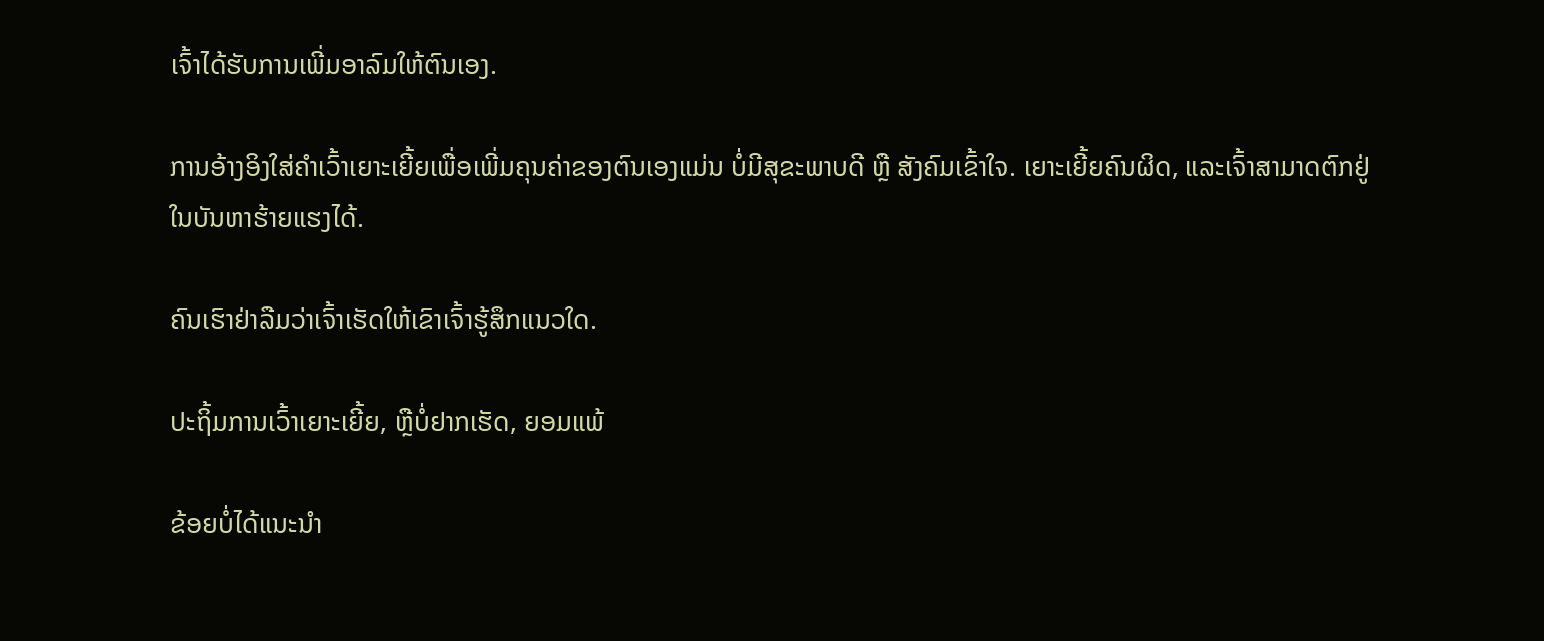ເຈົ້າໄດ້ຮັບການເພີ່ມອາລົມໃຫ້ຕົນເອງ.

ການອ້າງອິງໃສ່ຄຳເວົ້າເຍາະເຍີ້ຍເພື່ອເພີ່ມຄຸນຄ່າຂອງຕົນເອງແມ່ນ ບໍ່ມີສຸຂະພາບດີ ຫຼື ສັງຄົມເຂົ້າໃຈ. ເຍາະເຍີ້ຍຄົນຜິດ, ແລະເຈົ້າສາມາດຕົກຢູ່ໃນບັນຫາຮ້າຍແຮງໄດ້.

ຄົນເຮົາຢ່າລືມວ່າເຈົ້າເຮັດໃຫ້ເຂົາເຈົ້າຮູ້ສຶກແນວໃດ.

ປະຖິ້ມການເວົ້າເຍາະເຍີ້ຍ, ຫຼືບໍ່ຢາກເຮັດ, ຍອມແພ້

ຂ້ອຍບໍ່ໄດ້ແນະນຳ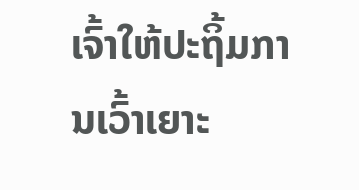ເຈົ້າໃຫ້ປະຖິ້ມການເວົ້າເຍາະ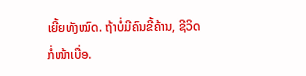ເຍີ້ຍທັງໝົດ. ຖ້າບໍ່ມີຄົນຂີ້ຄ້ານ, ຊີວິດກໍ່ໜ້າເບື່ອ.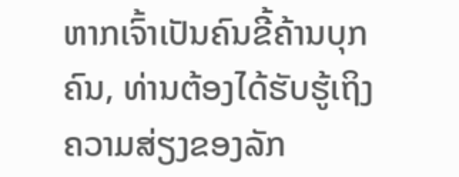ຫາກເຈົ້າເປັນຄົນຂີ້ຄ້ານບຸກຄົນ, ທ່ານຕ້ອງໄດ້ຮັບຮູ້ເຖິງຄວາມສ່ຽງຂອງລັກ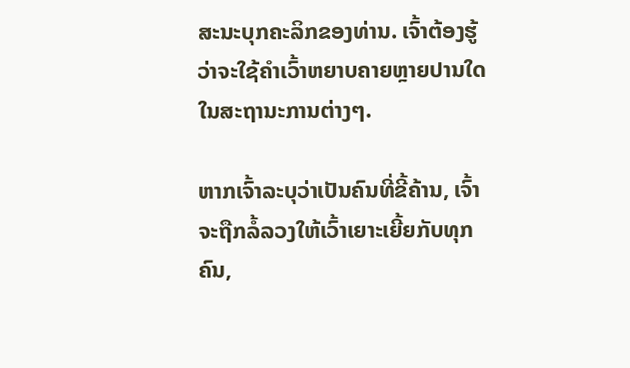ສະນະບຸກຄະລິກຂອງທ່ານ. ເຈົ້າຕ້ອງຮູ້ວ່າຈະໃຊ້ຄຳເວົ້າຫຍາບຄາຍຫຼາຍປານໃດໃນສະຖານະການຕ່າງໆ.

ຫາກເຈົ້າລະບຸວ່າເປັນຄົນທີ່ຂີ້ຄ້ານ, ເຈົ້າຈະຖືກລໍ້ລວງໃຫ້ເວົ້າເຍາະເຍີ້ຍກັບທຸກຄົນ,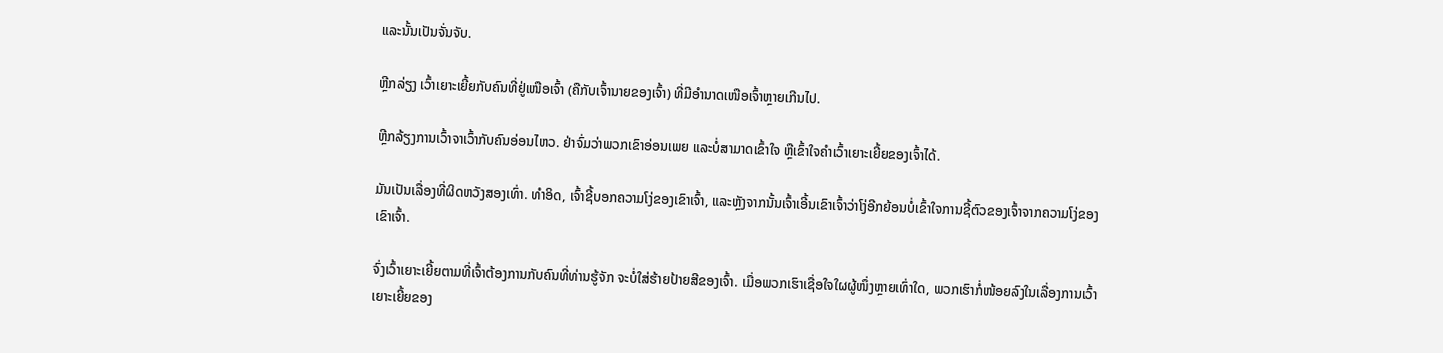ແລະນັ້ນເປັນຈັ່ນຈັບ.

ຫຼີກລ່ຽງ ເວົ້າເຍາະເຍີ້ຍກັບຄົນທີ່ຢູ່ເໜືອເຈົ້າ (ຄືກັບເຈົ້ານາຍຂອງເຈົ້າ) ທີ່ມີອໍານາດເໜືອເຈົ້າຫຼາຍເກີນໄປ.

ຫຼີກລ້ຽງການເວົ້າຈາເວົ້າກັບຄົນອ່ອນໄຫວ. ຢ່າຈົ່ມວ່າພວກເຂົາອ່ອນເພຍ ແລະບໍ່ສາມາດເຂົ້າໃຈ ຫຼືເຂົ້າໃຈຄຳເວົ້າເຍາະເຍີ້ຍຂອງເຈົ້າໄດ້.

ມັນເປັນເລື່ອງທີ່ຜິດຫວັງສອງເທົ່າ. ທຳອິດ, ເຈົ້າຊີ້ບອກຄວາມໂງ່ຂອງເຂົາເຈົ້າ, ແລະຫຼັງຈາກນັ້ນເຈົ້າເອີ້ນເຂົາເຈົ້າວ່າໂງ່ອີກຍ້ອນບໍ່ເຂົ້າໃຈການຊີ້ຕົວຂອງເຈົ້າຈາກຄວາມໂງ່ຂອງເຂົາເຈົ້າ.

ຈົ່ງເວົ້າເຍາະເຍີ້ຍຕາມທີ່ເຈົ້າຕ້ອງການກັບຄົນທີ່ທ່ານຮູ້ຈັກ ຈະບໍ່ໃສ່ຮ້າຍປ້າຍສີຂອງເຈົ້າ. ເມື່ອພວກເຮົາເຊື່ອໃຈໃຜຜູ້ໜຶ່ງຫຼາຍເທົ່າໃດ, ພວກເຮົາກໍ່ໜ້ອຍລົງໃນເລື່ອງການເວົ້າເຍາະເຍີ້ຍຂອງ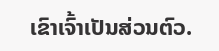ເຂົາເຈົ້າເປັນສ່ວນຕົວ.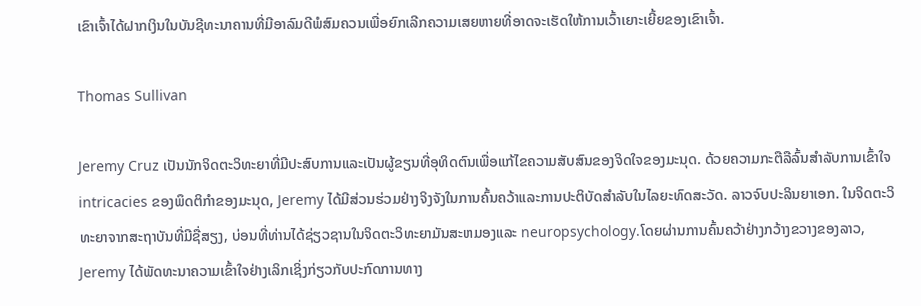ເຂົາເຈົ້າໄດ້ຝາກເງິນໃນບັນຊີທະນາຄານທີ່ມີອາລົມດີພໍສົມຄວນເພື່ອຍົກເລີກຄວາມເສຍຫາຍທີ່ອາດຈະເຮັດໃຫ້ການເວົ້າເຍາະເຍີ້ຍຂອງເຂົາເຈົ້າ.

Thomas Sullivan

Jeremy Cruz ເປັນນັກຈິດຕະວິທະຍາທີ່ມີປະສົບການແລະເປັນຜູ້ຂຽນທີ່ອຸທິດຕົນເພື່ອແກ້ໄຂຄວາມສັບສົນຂອງຈິດໃຈຂອງມະນຸດ. ດ້ວຍຄວາມກະຕືລືລົ້ນສໍາລັບການເຂົ້າໃຈ intricacies ຂອງພຶດຕິກໍາຂອງມະນຸດ, Jeremy ໄດ້ມີສ່ວນຮ່ວມຢ່າງຈິງຈັງໃນການຄົ້ນຄວ້າແລະການປະຕິບັດສໍາລັບໃນໄລຍະທົດສະວັດ. ລາວຈົບປະລິນຍາເອກ. ໃນຈິດຕະວິທະຍາຈາກສະຖາບັນທີ່ມີຊື່ສຽງ, ບ່ອນທີ່ທ່ານໄດ້ຊ່ຽວຊານໃນຈິດຕະວິທະຍາມັນສະຫມອງແລະ neuropsychology.ໂດຍຜ່ານການຄົ້ນຄວ້າຢ່າງກວ້າງຂວາງຂອງລາວ, Jeremy ໄດ້ພັດທະນາຄວາມເຂົ້າໃຈຢ່າງເລິກເຊິ່ງກ່ຽວກັບປະກົດການທາງ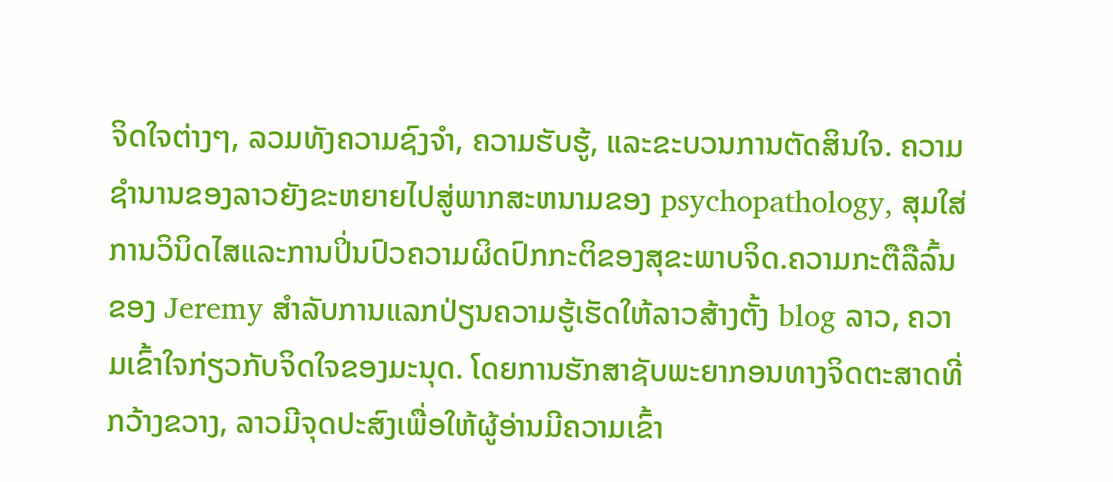ຈິດໃຈຕ່າງໆ, ລວມທັງຄວາມຊົງຈໍາ, ຄວາມຮັບຮູ້, ແລະຂະບວນການຕັດສິນໃຈ. ຄວາມຊໍານານຂອງລາວຍັງຂະຫຍາຍໄປສູ່ພາກສະຫນາມຂອງ psychopathology, ສຸມໃສ່ການວິນິດໄສແລະການປິ່ນປົວຄວາມຜິດປົກກະຕິຂອງສຸຂະພາບຈິດ.ຄວາມກະຕືລືລົ້ນຂອງ Jeremy ສໍາລັບການແລກປ່ຽນຄວາມຮູ້ເຮັດໃຫ້ລາວສ້າງຕັ້ງ blog ລາວ, ຄວາມເຂົ້າໃຈກ່ຽວກັບຈິດໃຈຂອງມະນຸດ. ໂດຍການຮັກສາຊັບພະຍາກອນທາງຈິດຕະສາດທີ່ກວ້າງຂວາງ, ລາວມີຈຸດປະສົງເພື່ອໃຫ້ຜູ້ອ່ານມີຄວາມເຂົ້າ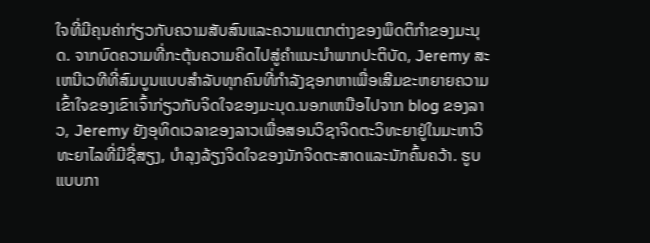ໃຈທີ່ມີຄຸນຄ່າກ່ຽວກັບຄວາມສັບສົນແລະຄວາມແຕກຕ່າງຂອງພຶດຕິກໍາຂອງມະນຸດ. ຈາກບົດຄວາມທີ່ກະຕຸ້ນຄວາມຄິດໄປສູ່ຄໍາແນະນໍາພາກປະຕິບັດ, Jeremy ສະເຫນີເວທີທີ່ສົມບູນແບບສໍາລັບທຸກຄົນທີ່ກໍາລັງຊອກຫາເພື່ອເສີມຂະຫຍາຍຄວາມເຂົ້າໃຈຂອງເຂົາເຈົ້າກ່ຽວກັບຈິດໃຈຂອງມະນຸດ.ນອກເຫນືອໄປຈາກ blog ຂອງລາວ, Jeremy ຍັງອຸທິດເວລາຂອງລາວເພື່ອສອນວິຊາຈິດຕະວິທະຍາຢູ່ໃນມະຫາວິທະຍາໄລທີ່ມີຊື່ສຽງ, ບໍາລຸງລ້ຽງຈິດໃຈຂອງນັກຈິດຕະສາດແລະນັກຄົ້ນຄວ້າ. ຮູບແບບກາ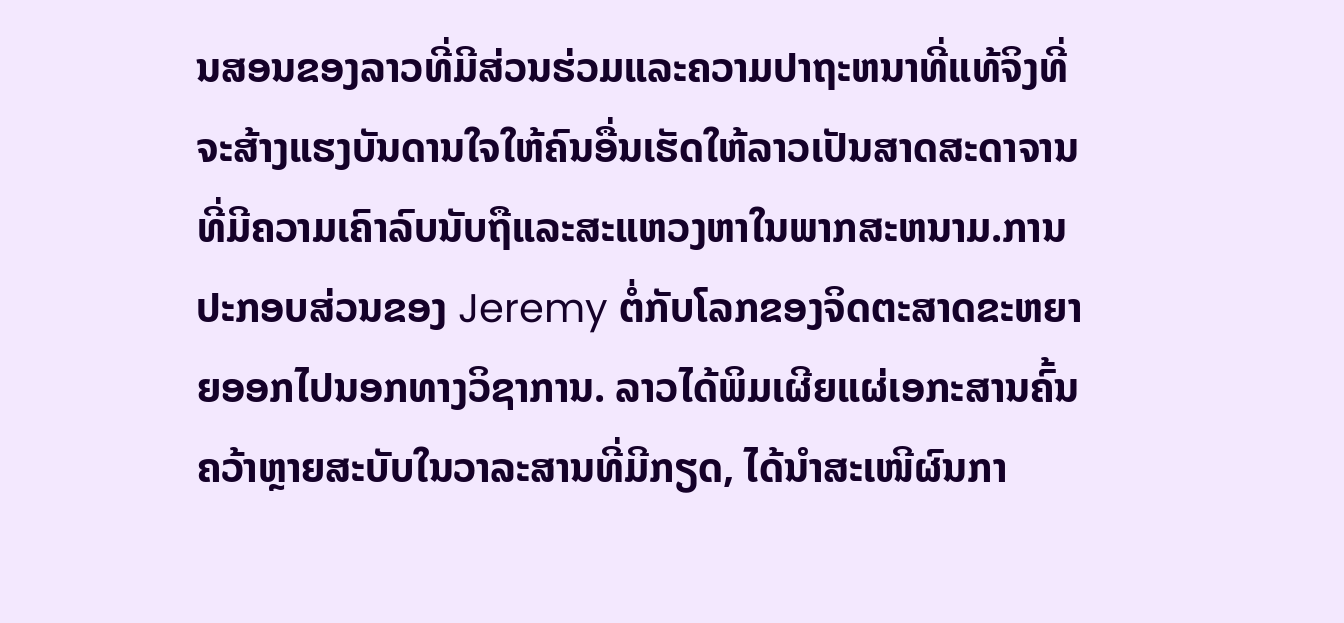ນສອນຂອງລາວທີ່ມີສ່ວນຮ່ວມແລະຄວາມປາຖະຫນາທີ່ແທ້ຈິງທີ່ຈະສ້າງແຮງບັນດານໃຈໃຫ້ຄົນອື່ນເຮັດໃຫ້ລາວເປັນສາດສະດາຈານທີ່ມີຄວາມເຄົາລົບນັບຖືແລະສະແຫວງຫາໃນພາກສະຫນາມ.ການປະກອບສ່ວນຂອງ Jeremy ຕໍ່ກັບໂລກຂອງຈິດຕະສາດຂະຫຍາຍອອກໄປນອກທາງວິຊາການ. ລາວໄດ້ພິມເຜີຍແຜ່ເອກະສານຄົ້ນຄວ້າຫຼາຍສະບັບໃນວາລະສານທີ່ມີກຽດ, ໄດ້ນຳສະເໜີຜົນກາ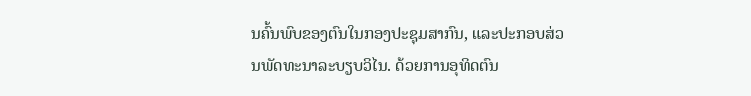ນຄົ້ນພົບຂອງຕົນໃນກອງປະຊຸມສາກົນ, ແລະປະກອບສ່ວນພັດທະນາລະບຽບວິໄນ. ດ້ວຍການອຸທິດຕົນ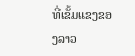ທີ່ເຂັ້ມແຂງຂອງລາວ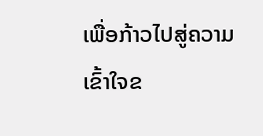ເພື່ອກ້າວໄປສູ່ຄວາມເຂົ້າໃຈຂ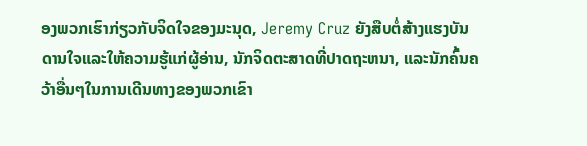ອງພວກເຮົາກ່ຽວກັບຈິດໃຈຂອງມະນຸດ, Jeremy Cruz ຍັງສືບຕໍ່ສ້າງແຮງບັນດານໃຈແລະໃຫ້ຄວາມຮູ້ແກ່ຜູ້ອ່ານ, ນັກຈິດຕະສາດທີ່ປາດຖະຫນາ, ແລະນັກຄົ້ນຄວ້າອື່ນໆໃນການເດີນທາງຂອງພວກເຂົາ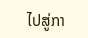ໄປສູ່ກາ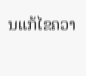ນແກ້ໄຂຄວາ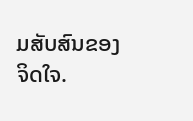ມສັບສົນຂອງຈິດໃຈ.